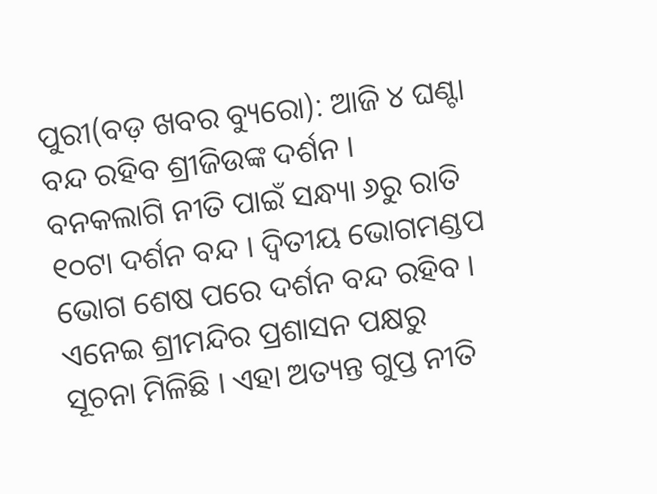ପୁରୀ(ବଡ଼ ଖବର ବ୍ୟୁରୋ): ଆଜି ୪ ଘଣ୍ଟା ବନ୍ଦ ରହିବ ଶ୍ରୀଜିଉଙ୍କ ଦର୍ଶନ । ବନକଲାଗି ନୀତି ପାଇଁ ସନ୍ଧ୍ୟା ୬ରୁ ରାତି ୧୦ଟା ଦର୍ଶନ ବନ୍ଦ । ଦ୍ବିତୀୟ ଭୋଗମଣ୍ଡପ ଭୋଗ ଶେଷ ପରେ ଦର୍ଶନ ବନ୍ଦ ରହିବ । ଏନେଇ ଶ୍ରୀମନ୍ଦିର ପ୍ରଶାସନ ପକ୍ଷରୁ ସୂଚନା ମିଳିଛି । ଏହା ଅତ୍ୟନ୍ତ ଗୁପ୍ତ ନୀତି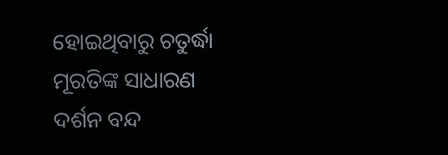ହୋଇଥିବାରୁ ଚତୁର୍ଦ୍ଧା ମୂରତିଙ୍କ ସାଧାରଣ ଦର୍ଶନ ବନ୍ଦ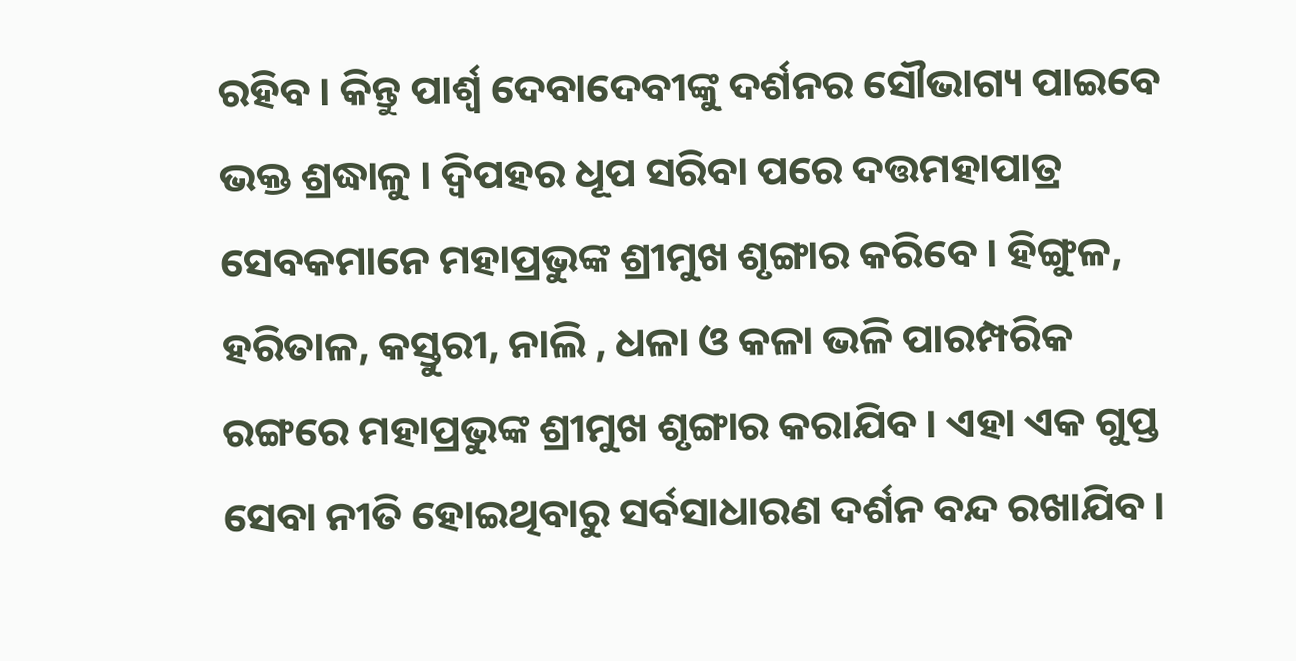ରହିବ । କିନ୍ତୁ ପାର୍ଶ୍ଵ ଦେବାଦେବୀଙ୍କୁ ଦର୍ଶନର ସୌଭାଗ୍ୟ ପାଇବେ ଭକ୍ତ ଶ୍ରଦ୍ଧାଳୁ । ଦ୍ବିପହର ଧୂପ ସରିବା ପରେ ଦତ୍ତମହାପାତ୍ର ସେବକମାନେ ମହାପ୍ରଭୁଙ୍କ ଶ୍ରୀମୁଖ ଶୃଙ୍ଗାର କରିବେ । ହିଙ୍ଗୁଳ, ହରିତାଳ, କସ୍ତୁରୀ, ନାଲି , ଧଳା ଓ କଳା ଭଳି ପାରମ୍ପରିକ ରଙ୍ଗରେ ମହାପ୍ରଭୁଙ୍କ ଶ୍ରୀମୁଖ ଶୃଙ୍ଗାର କରାଯିବ । ଏହା ଏକ ଗୁପ୍ତ ସେବା ନୀତି ହୋଇଥିବାରୁ ସର୍ବସାଧାରଣ ଦର୍ଶନ ବନ୍ଦ ରଖାଯିବ ।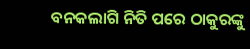ବନକଲାଗି ନିତି ପରେ ଠାକୁରଙ୍କୁ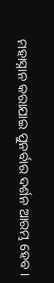ମହାସ୍ନାନ କରାଯାଇ ପୁନର୍ବାର ଦର୍ଶନ ଆରମ୍ଭ ହେବ ।